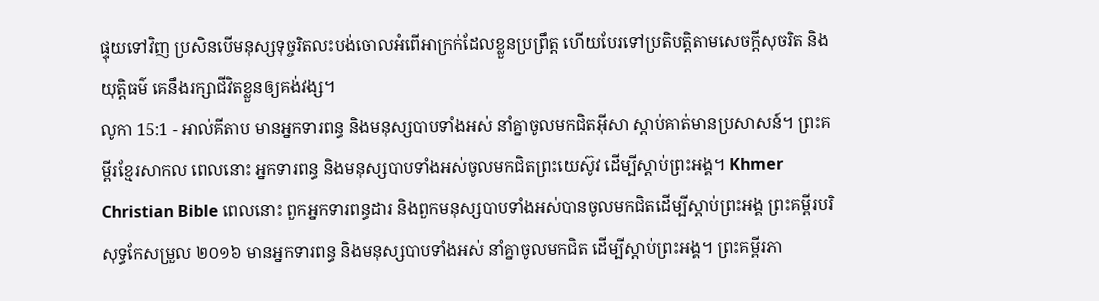ផ្ទុយទៅវិញ ប្រសិនបើមនុស្សទុច្ចរិតលះបង់ចោលអំពើអាក្រក់ដែលខ្លួនប្រព្រឹត្ត ហើយបែរទៅប្រតិបត្តិតាមសេចក្ដីសុចរិត និងយុត្តិធម៌ គេនឹងរក្សាជីវិតខ្លួនឲ្យគង់វង្ស។
លូកា 15:1 - អាល់គីតាប មានអ្នកទារពន្ធ និងមនុស្សបាបទាំងអស់ នាំគ្នាចូលមកជិតអ៊ីសា ស្ដាប់គាត់មានប្រសាសន៍។ ព្រះគម្ពីរខ្មែរសាកល ពេលនោះ អ្នកទារពន្ធ និងមនុស្សបាបទាំងអស់ចូលមកជិតព្រះយេស៊ូវ ដើម្បីស្ដាប់ព្រះអង្គ។ Khmer Christian Bible ពេលនោះ ពួកអ្នកទារពន្ធដារ និងពួកមនុស្សបាបទាំងអស់បានចូលមកជិតដើម្បីស្ដាប់ព្រះអង្គ ព្រះគម្ពីរបរិសុទ្ធកែសម្រួល ២០១៦ មានអ្នកទារពន្ធ និងមនុស្សបាបទាំងអស់ នាំគ្នាចូលមកជិត ដើម្បីស្តាប់ព្រះអង្គ។ ព្រះគម្ពីរភា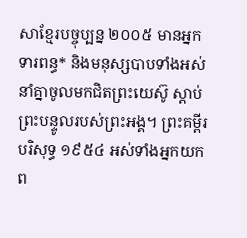សាខ្មែរបច្ចុប្បន្ន ២០០៥ មានអ្នកទារពន្ធ* និងមនុស្សបាបទាំងអស់ នាំគ្នាចូលមកជិតព្រះយេស៊ូ ស្ដាប់ព្រះបន្ទូលរបស់ព្រះអង្គ។ ព្រះគម្ពីរបរិសុទ្ធ ១៩៥៤ អស់ទាំងអ្នកយកព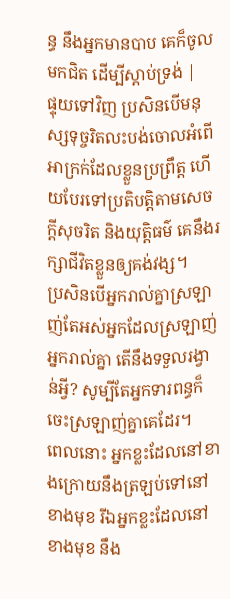ន្ធ នឹងអ្នកមានបាប គេក៏ចូលមកជិត ដើម្បីស្តាប់ទ្រង់ |
ផ្ទុយទៅវិញ ប្រសិនបើមនុស្សទុច្ចរិតលះបង់ចោលអំពើអាក្រក់ដែលខ្លួនប្រព្រឹត្ត ហើយបែរទៅប្រតិបត្តិតាមសេចក្ដីសុចរិត និងយុត្តិធម៌ គេនឹងរក្សាជីវិតខ្លួនឲ្យគង់វង្ស។
ប្រសិនបើអ្នករាល់គ្នាស្រឡាញ់តែអស់អ្នកដែលស្រឡាញ់អ្នករាល់គ្នា តើនឹងទទួលរង្វាន់អ្វី? សូម្បីតែអ្នកទារពន្ធក៏ចេះស្រឡាញ់គ្នាគេដែរ។
ពេលនោះ អ្នកខ្លះដែលនៅខាងក្រោយនឹងត្រឡប់ទៅនៅខាងមុខ រីឯអ្នកខ្លះដែលនៅខាងមុខ នឹង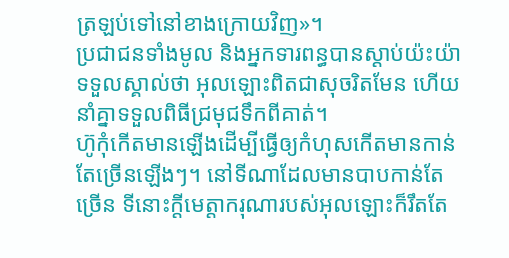ត្រឡប់ទៅនៅខាងក្រោយវិញ»។
ប្រជាជនទាំងមូល និងអ្នកទារពន្ធបានស្ដាប់យ៉ះយ៉ាទទួលស្គាល់ថា អុលឡោះពិតជាសុចរិតមែន ហើយនាំគ្នាទទួលពិធីជ្រមុជទឹកពីគាត់។
ហ៊ូកុំកើតមានឡើងដើម្បីធ្វើឲ្យកំហុសកើតមានកាន់តែច្រើនឡើងៗ។ នៅទីណាដែលមានបាបកាន់តែច្រើន ទីនោះក្តីមេត្តាករុណារបស់អុលឡោះក៏រឹតតែ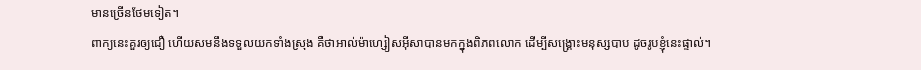មានច្រើនថែមទៀត។
ពាក្យនេះគួរឲ្យជឿ ហើយសមនឹងទទួលយកទាំងស្រុង គឺថាអាល់ម៉ាហ្សៀសអ៊ីសាបានមកក្នុងពិភពលោក ដើម្បីសង្គ្រោះមនុស្សបាប ដូចរូបខ្ញុំនេះផ្ទាល់។